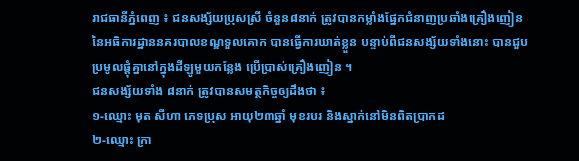រាជធានីភ្នំពេញ ៖ ជនសង្ស័យប្រុសស្រី ចំនួន៨នាក់ ត្រូវបានកម្លាំងផ្នែកជំនាញប្រឆាំងគ្រឿងញៀន នៃអធិការដ្ឋាននគរបាលខណ្ឌទួលគោក បានធ្វើការឃាត់ខ្លួន បន្ទាប់ពីជនសង្ស័យទាំងនោះ បានជួបប្រមូលផ្ដុំគ្នានៅក្នុងដីឡូមួយកន្លែង ប្រើប្រាស់គ្រឿងញៀន ។
ជនសង្ស័យទាំង ៨នាក់ ត្រូវបានសមត្ថកិច្ចឲ្យដឹងថា ៖
១-ឈ្មោះ មុត សីហា ភេទប្រុស អាយុ២៣ឆ្នាំ មុខរបរ និងស្នាក់នៅមិនពិតប្រាកដ
២-ឈ្មោះ ក្រា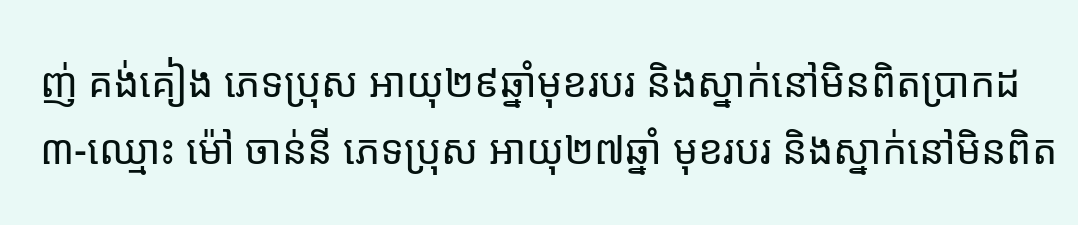ញ់ គង់គៀង ភេទប្រុស អាយុ២៩ឆ្នាំមុខរបរ និងស្នាក់នៅមិនពិតប្រាកដ
៣-ឈ្មោះ ម៉ៅ ចាន់នី ភេទប្រុស អាយុ២៧ឆ្នាំ មុខរបរ និងស្នាក់នៅមិនពិត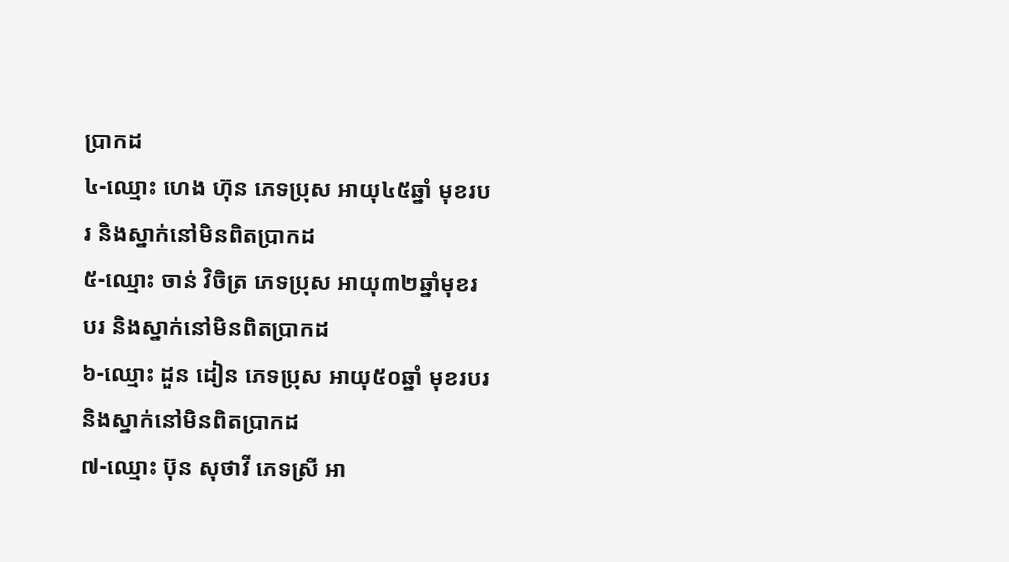ប្រាកដ
៤-ឈ្មោះ ហេង ហ៊ុន ភេទប្រុស អាយុ៤៥ឆ្នាំ មុខរបរ និងស្នាក់នៅមិនពិតប្រាកដ
៥-ឈ្មោះ ចាន់ វិចិត្រ ភេទប្រុស អាយុ៣២ឆ្នាំមុខរបរ និងស្នាក់នៅមិនពិតប្រាកដ
៦-ឈ្មោះ ដួន ដៀន ភេទប្រុស អាយុ៥០ឆ្នាំ មុខរបរ និងស្នាក់នៅមិនពិតប្រាកដ
៧-ឈ្មោះ ប៊ុន សុថាវី ភេទស្រី អា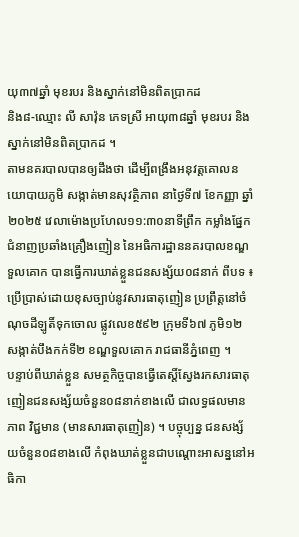យុ៣៧ឆ្នាំ មុខរបរ និងស្នាក់នៅមិនពិតប្រាកដ
និង៨-ឈ្មោះ លី សាវ៉ុន ភេទស្រី អាយុ៣៨ឆ្នាំ មុខរបរ និងស្នាក់នៅមិនពិតប្រាកដ ។
តាមនគរបាលបានឲ្យដឹងថា ដើម្បីពង្រឹងអនុវត្តគោលនយោបាយភូមិ សង្កាត់មានសុវត្ថិភាព នាថ្ងៃទី៧ ខែកញ្ញា ឆ្នាំ២០២៥ វេលាម៉ោងប្រហែល១១:៣០នាទីព្រឹក កម្លាំងផ្នែកជំនាញប្រឆាំងគ្រឿងញៀន នៃអធិការដ្ឋាននគរបាលខណ្ឌទួលគោក បានធ្វើការឃាត់ខ្លួនជនសង្ស័យ០៨នាក់ ពីបទ ៖ ប្រើប្រាស់ដោយខុសច្បាប់នូវសារធាតុញៀន ប្រព្រឹត្តនៅចំណុចដីឡូតិ៍ទុកចោល ផ្លូវលេខ៥៩២ ក្រុមទី៦៧ ភូមិ១២ សង្កាត់បឹងកក់ទី២ ខណ្ឌទួលគោក រាជធានីភ្នំពេញ ។
បន្ទាប់ពីឃាត់ខ្លួន សមត្ថកិច្ចបានធ្វើតេស្តិ៍ស្វែងរកសារធាតុញៀនជនសង្ស័យចំនួន០៨នាក់ខាងលើ ជាលទ្ធផលមានភាព វិជ្ជមាន (មានសារធាតុញៀន) ។ បច្ចុប្បន្ន ជនសង្ស័យចំនួន០៨ខាងលើ កំពុងឃាត់ខ្លួនជាបណ្ដោះអាសន្ននៅអធិកា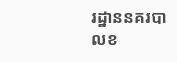រដ្ឋាននគរបាលខ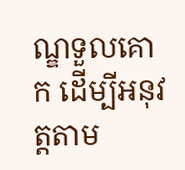ណ្ឌទួលគោក ដើម្បីអនុវត្តតាម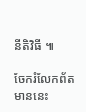នីតិវិធី ៕

ចែករំលែកព័តមាននេះ